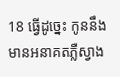18 ធ្វើដូច្នេះ កូននឹងមានអនាគតភ្លឺស្វាង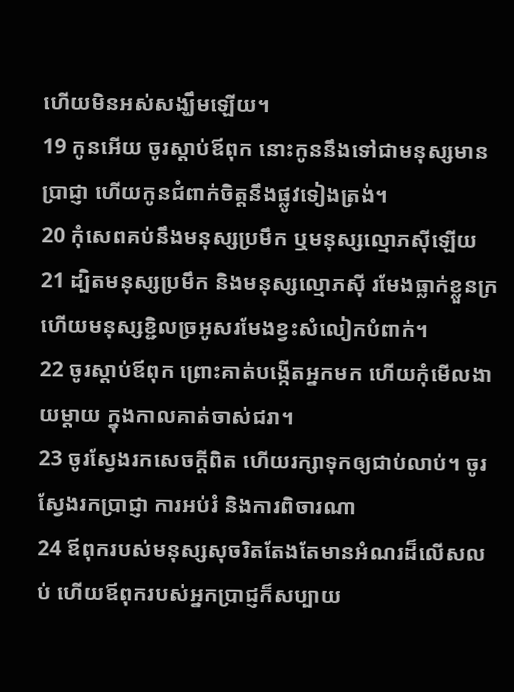ហើយមិនអស់សង្ឃឹមឡើយ។
19 កូនអើយ ចូរស្ដាប់ឪពុក នោះកូននឹងទៅជាមនុស្សមានប្រាជ្ញា ហើយកូនជំពាក់ចិត្តនឹងផ្លូវទៀងត្រង់។
20 កុំសេពគប់នឹងមនុស្សប្រមឹក ឬមនុស្សល្មោភស៊ីឡើយ
21 ដ្បិតមនុស្សប្រមឹក និងមនុស្សល្មោភស៊ី រមែងធ្លាក់ខ្លួនក្រ ហើយមនុស្សខ្ជិលច្រអូសរមែងខ្វះសំលៀកបំពាក់។
22 ចូរស្ដាប់ឪពុក ព្រោះគាត់បង្កើតអ្នកមក ហើយកុំមើលងាយម្ដាយ ក្នុងកាលគាត់ចាស់ជរា។
23 ចូរស្វែងរកសេចក្ដីពិត ហើយរក្សាទុកឲ្យជាប់លាប់។ ចូរស្វែងរកប្រាជ្ញា ការអប់រំ និងការពិចារណា
24 ឪពុករបស់មនុស្សសុចរិតតែងតែមានអំណរដ៏លើសលប់ ហើយឪពុករបស់អ្នកប្រាជ្ញក៏សប្បាយ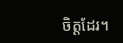ចិត្តដែរ។